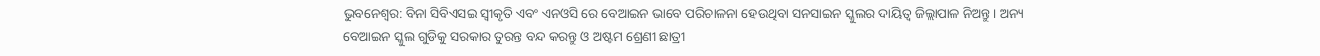ଭୁବନେଶ୍ବର: ବିନା ସିବିଏସଇ ସ୍ବୀକୃତି ଏବଂ ଏନଓସି ରେ ବେଆଇନ ଭାବେ ପରିଚାଳନା ହେଉଥିବା ସନସାଇନ ସ୍କୁଲର ଦାୟିତ୍ବ ଜିଲ୍ଲାପାଳ ନିଅନ୍ତୁ । ଅନ୍ୟ ବେଆଇନ ସ୍କୁଲ ଗୁଡିକୁ ସରକାର ତୁରନ୍ତ ବନ୍ଦ କରନ୍ତୁ ଓ ଅଷ୍ଟମ ଶ୍ରେଣୀ ଛାତ୍ରୀ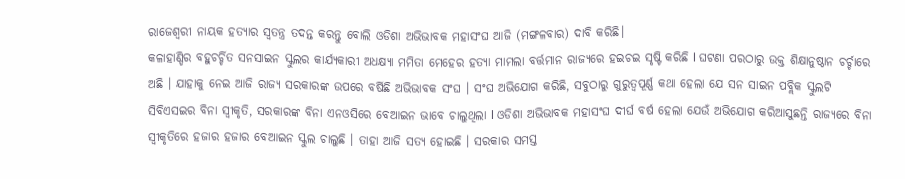ରାଜେଶ୍ବରୀ ନାୟକ ହତ୍ୟାର ସ୍ବତନ୍ତ୍ର ତଦନ୍ତ କରନ୍ତୁ ବୋଲି ଓଡିଶା ଅଭିଭାବକ ମହାସଂଘ ଆଜି (ମଙ୍ଗଳବାର) ଦାବି କରିଛି।
କଳାହାଣ୍ଡିର ବହୁଚର୍ଚ୍ଚିତ ସନସାଇନ ସ୍କୁଲର କାର୍ଯ୍ୟକାରୀ ଅଧକ୍ଷ୍ୟା ମମିତା ମେହେର ହତ୍ୟା ମାମଲା ବର୍ତ୍ତମାନ ରାଜ୍ୟରେ ହଇଚଇ ସୃଷ୍ଟି କରିଛି l ଘଟଣା ପରଠାରୁ ଉକ୍ତ ଶିକ୍ଷାନୁଷ୍ଠାନ ଚର୍ଚ୍ଚାରେ ଅଛି । ଯାହାକୁ ନେଇ ଆଜି ରାଜ୍ୟ ସରକାରଙ୍କ ଉପରେ ବର୍ଷିଛି ଅଭିଭାବକ ସଂଘ । ସଂଘ ଅଭିଯୋଗ କରିଛି, ସବୁଠାରୁ ଗୁରୁତ୍ବପୂର୍ଣ୍ଣ କଥା ହେଲା ଯେ ସନ ସାଇନ ପବ୍ଲିକ ସ୍କୁଲଟି ସିବିଏସଇର ବିନା ସ୍ବୀକୃତି, ସରକାରଙ୍କ ବିନା ଏନଓସିରେ ବେଆଇନ ଭାବେ ଚାଲୁଥିଲା l ଓଡିଶା ଅଭିଭାବକ ମହାସଂଘ ଦୀର୍ଘ ବର୍ଷ ହେଲା ଯେଉଁ ଅଭିଯୋଗ କରିଆସୁଛନ୍ତି ରାଜ୍ୟରେ ବିନା ସ୍ବୀକୃତିରେ ହଜାର ହଜାର ବେଆଇନ ସ୍କୁଲ ଚାଲୁଛି । ତାହା ଆଜି ସତ୍ୟ ହୋଇଛି । ସରକାର ସମସ୍ତ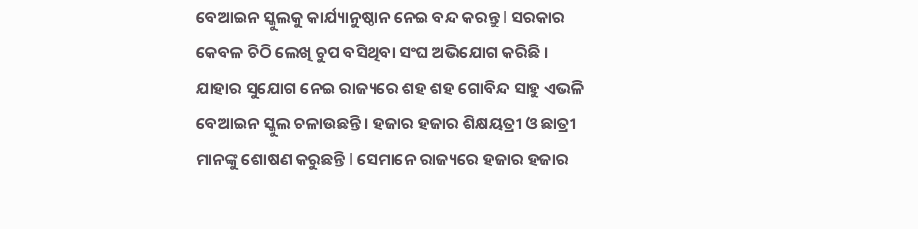ବେଆଇନ ସ୍କୁଲକୁ କାର୍ଯ୍ୟାନୁଷ୍ଠାନ ନେଇ ବନ୍ଦ କରନ୍ତୁ l ସରକାର କେବଳ ଚିଠି ଲେଖି ଚୁପ ବସିଥିବା ସଂଘ ଅଭିଯୋଗ କରିଛି ।
ଯାହାର ସୁଯୋଗ ନେଇ ରାଜ୍ୟରେ ଶହ ଶହ ଗୋବିନ୍ଦ ସାହୁ ଏଭଳି ବେଆଇନ ସ୍କୁଲ ଚଳାଉଛନ୍ତି । ହଜାର ହଜାର ଶିକ୍ଷୟତ୍ରୀ ଓ ଛାତ୍ରୀ ମାନଙ୍କୁ ଶୋଷଣ କରୁଛନ୍ତି l ସେମାନେ ରାଜ୍ୟରେ ହଜାର ହଜାର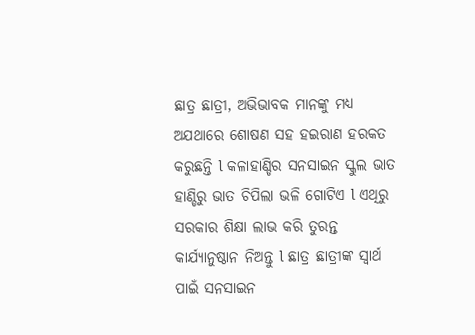ଛାତ୍ର ଛାତ୍ରୀ, ଅଭିଭାବକ ମାନଙ୍କୁ ମଧ୍ୟ ଅଯଥାରେ ଶୋଷଣ ସହ ହଇରାଣ ହରକତ କରୁଛନ୍ତି l କଳାହାଣ୍ଡିର ସନସାଇନ ସ୍କୁଲ ଭାତ ହାଣ୍ଡିରୁ ଭାତ ଚିପିଲା ଭଳି ଗୋଟିଏ l ଏଥିରୁ ସରକାର ଶିକ୍ଷା ଲାଭ କରି ତୁରନ୍ତ କାର୍ଯ୍ୟାନୁଷ୍ଠାନ ନିଅନ୍ତୁ l ଛାତ୍ର ଛାତ୍ରୀଙ୍କ ସ୍ବାର୍ଥ ପାଇଁ ସନସାଇନ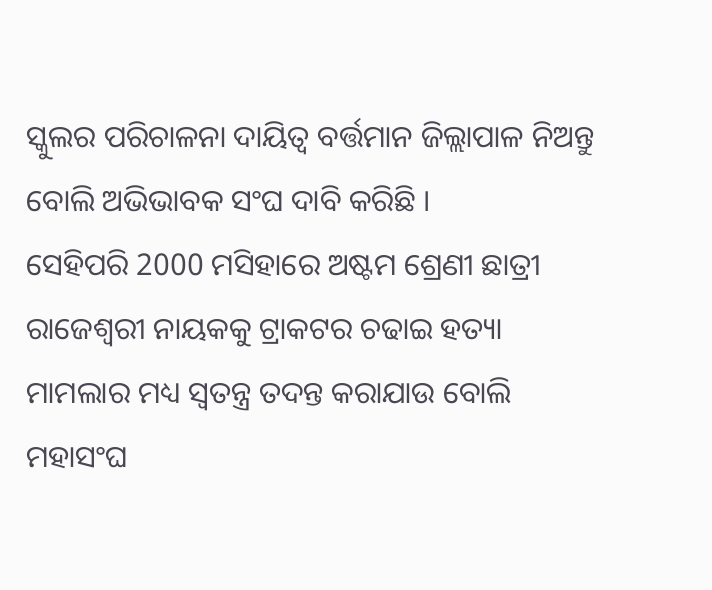ସ୍କୁଲର ପରିଚାଳନା ଦାୟିତ୍ବ ବର୍ତ୍ତମାନ ଜିଲ୍ଲାପାଳ ନିଅନ୍ତୁ ବୋଲି ଅଭିଭାବକ ସଂଘ ଦାବି କରିଛି ।
ସେହିପରି 2000 ମସିହାରେ ଅଷ୍ଟମ ଶ୍ରେଣୀ ଛାତ୍ରୀ ରାଜେଶ୍ବରୀ ନାୟକକୁ ଟ୍ରାକଟର ଚଢାଇ ହତ୍ୟା ମାମଲାର ମଧ୍ୟ ସ୍ବତନ୍ତ୍ର ତଦନ୍ତ କରାଯାଉ ବୋଲି ମହାସଂଘ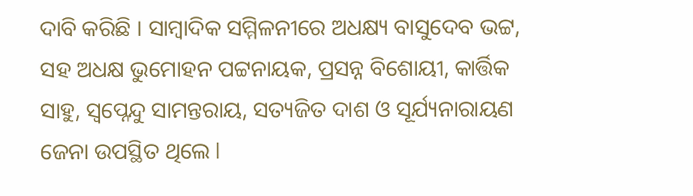ଦାବି କରିଛି । ସାମ୍ବାଦିକ ସମ୍ମିଳନୀରେ ଅଧକ୍ଷ୍ୟ ବାସୁଦେବ ଭଟ୍ଟ, ସହ ଅଧକ୍ଷ ଭୁମୋହନ ପଟ୍ଟନାୟକ, ପ୍ରସନ୍ନ ବିଶୋୟୀ, କାର୍ତ୍ତିକ ସାହୁ, ସ୍ବପ୍ନେନ୍ଦୁ ସାମନ୍ତରାୟ, ସତ୍ୟଜିତ ଦାଶ ଓ ସୂର୍ଯ୍ୟନାରାୟଣ ଜେନା ଉପସ୍ଥିତ ଥିଲେ l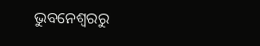ଭୁବନେଶ୍ବରରୁ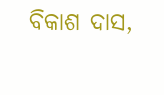ବିକାଶ ଦାସ,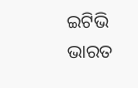ଇଟିଭି ଭାରତ